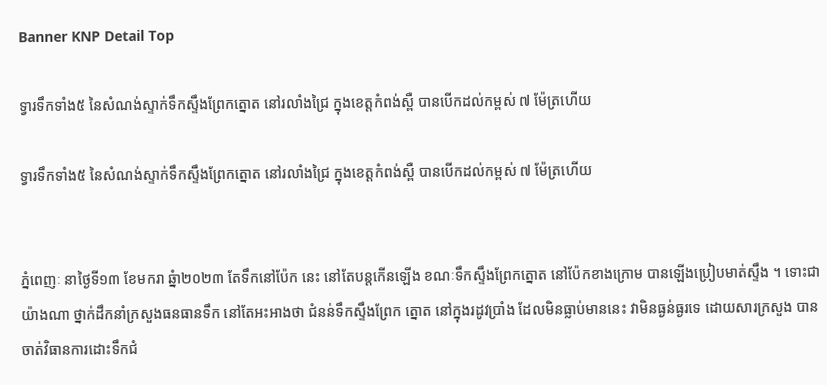Banner KNP Detail Top

ទ្វារទឹកទាំង៥ នៃសំណង់ស្ទាក់ទឹកស្ទឹងព្រែកត្នោត នៅរលាំងជ្រៃ ក្នុងខេត្តកំពង់ស្ពឺ បានបើកដល់កម្ពស់ ៧ ម៉ែត្រហើយ

ទ្វារទឹកទាំង៥ នៃសំណង់ស្ទាក់ទឹកស្ទឹងព្រែកត្នោត នៅរលាំងជ្រៃ ក្នុងខេត្តកំពង់ស្ពឺ បានបើកដល់កម្ពស់ ៧ ម៉ែត្រហើយ


ភ្នំពេញៈ នាថ្ងៃទី១៣ ខែមករា ឆ្នំា២០២៣ តែទឹកនៅប៉ែក នេះ នៅតែបន្តកើនឡើង ខណៈទឹកស្ទឹងព្រែកត្នោត នៅប៉ែកខាងក្រោម បានឡើងប្រៀបមាត់ស្ទឹង ។ ទោះជាយ៉ាងណា ថ្នាក់ដឹកនាំក្រសួងធនធានទឹក នៅតែអះអាងថា ជំនន់ទឹកស្ទឹងព្រែក ត្នោត នៅក្នុងរដូវប្រាំង ដែលមិនធ្លាប់មាននេះ វាមិនធ្ងន់ធ្ងរទេ ដោយសារក្រសួង បានចាត់វិធានការដោះទឹកជំ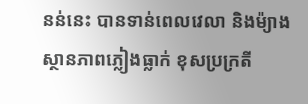នន់នេះ បានទាន់ពេលវេលា និងម៉្យាងស្ថានភាពភ្លៀងធ្លាក់ ខុសប្រក្រតី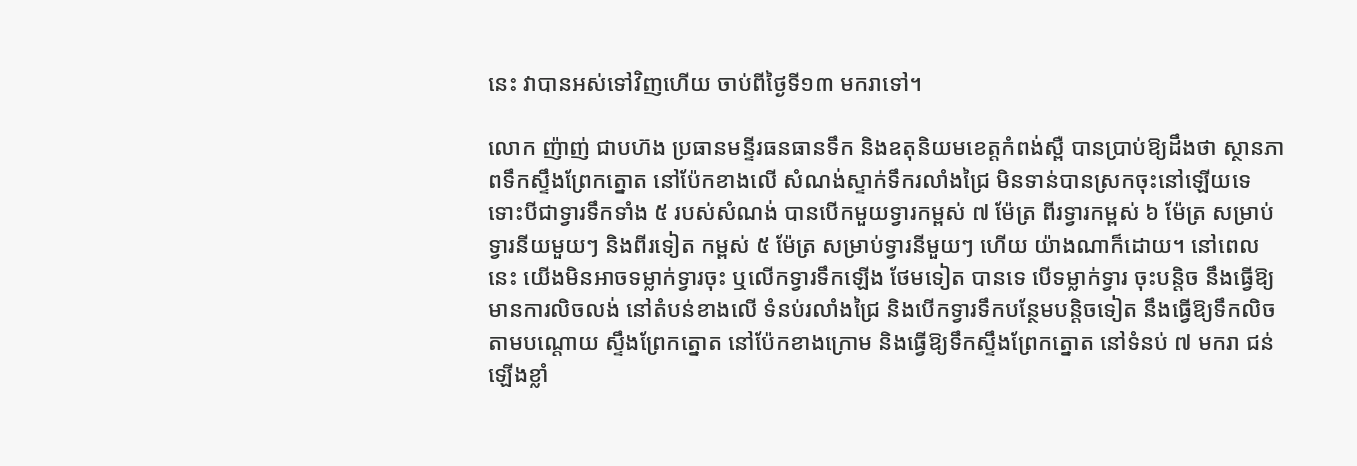នេះ វាបានអស់ទៅវិញហើយ ចាប់ពីថ្ងៃទី១៣ មករាទៅ។

លោក ញ៉ាញ់ ជាបហ៊ង ប្រធានមន្ទីរធនធានទឹក និងឧតុនិយមខេត្តកំពង់ស្ពឺ បានប្រាប់ឱ្យដឹងថា ស្ថានភាពទឹកស្ទឹងព្រែកត្នោត នៅប៉ែកខាងលើ សំណង់ស្ទាក់ទឹករលាំងជ្រៃ មិនទាន់បានស្រកចុះនៅឡើយទេ ទោះបីជាទ្វារទឹកទាំង ៥ របស់សំណង់ បានបើកមួយទ្វារកម្ពស់ ៧ ម៉ែត្រ ពីរទ្វារកម្ពស់ ៦ ម៉ែត្រ សម្រាប់ទ្វារនីយមួយៗ និងពីរទៀត កម្ពស់ ៥ ម៉ែត្រ សម្រាប់ទ្វារនីមួយៗ ហើយ យ៉ាងណាក៏ដោយ។ នៅពេលនេះ យើងមិនអាចទម្លាក់ទ្វារចុះ ឬលើកទ្វារទឹកឡើង ថែមទៀត បានទេ បើទម្លាក់ទ្វារ ចុះបន្តិច នឹងធ្វើឱ្យមានការលិចលង់ នៅតំបន់ខាងលើ ទំនប់រលាំងជ្រៃ និងបើកទ្វារទឹកបន្ថែមបន្តិចទៀត នឹងធ្វើឱ្យទឹកលិច តាមបណ្តោយ ស្ទឹងព្រែកត្នោត នៅប៉ែកខាងក្រោម និងធ្វើឱ្យទឹកស្ទឹងព្រែកត្នោត នៅទំនប់ ៧ មករា ជន់ឡើងខ្លាំ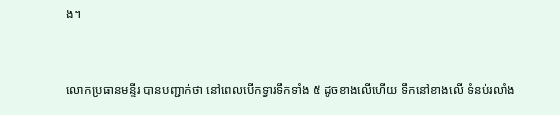ង។


លោកប្រធានមន្ទីរ បានបញ្ជាក់ថា នៅពេលបើកទ្វារទឹកទាំង ៥ ដូចខាងលើហើយ ទឹកនៅខាងលើ ទំនប់រលាំង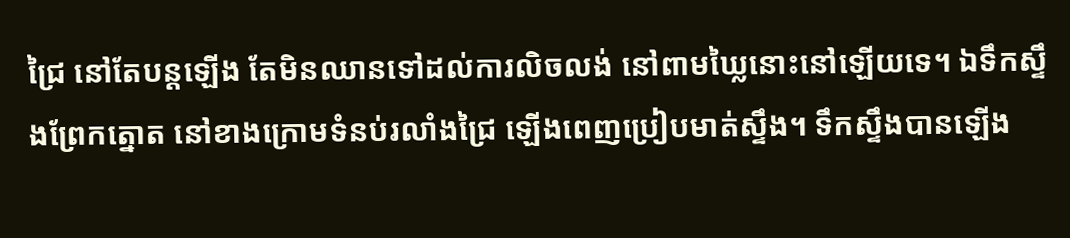ជ្រៃ នៅតែបន្តឡើង តែមិនឈានទៅដល់ការលិចលង់ នៅពាមឃ្លៃនោះនៅឡើយទេ។ ឯទឹកស្ទឹងព្រែកត្នោត នៅខាងក្រោមទំនប់រលាំងជ្រៃ ឡើងពេញប្រៀបមាត់ស្ទឹង។ ទឹកស្ទឹងបានឡើង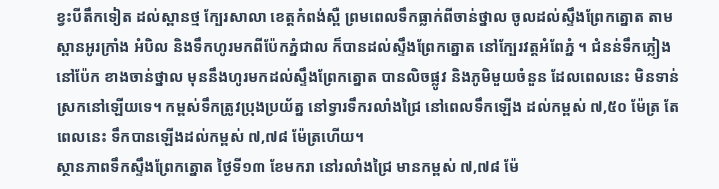ខ្វះបីតឹកទៀត ដល់ស្ពានថ្ម ក្បែរសាលា ខេត្តកំពង់ស្ពឺ ព្រមពេលទឹកធ្លាក់ពីចាន់ថ្នាល ចូលដល់ស្ទឹងព្រែកត្នោត តាមស្ពានអូរក្រាំង អំបិល និងទឹកហូរមកពីប៉ែកភ្នំជាល ក៏បានដល់ស្ទឹងព្រែកត្នោត នៅក្បែរវត្តអំពែភ្នំ ។ ជំនន់ទឹកភ្លៀង នៅប៉ែក ខាងចាន់ថ្នាល មុននឹងហូរមកដល់ស្ទឹងព្រែកត្នោត បានលិចផ្លូវ និងភូមិមួយចំនួន ដែលពេលនេះ មិនទាន់ស្រកនៅឡើយទេ។ កម្ពស់ទឹកត្រូវប្រុងប្រយ័ត្ន នៅទ្វារទឹករលាំងជ្រៃ នៅពេលទឹកឡើង ដល់កម្ពស់ ៧,៥០ ម៉ែត្រ តែពេលនេះ ទឹកបានឡើងដល់កម្ពស់ ៧,៧៨ ម៉ែត្រហើយ។
ស្ថានភាពទឹកស្ទឹងព្រែកត្នោត ថ្ងៃទី១៣ ខែមករា នៅរលាំងជ្រៃ មានកម្ពស់ ៧,៧៨ ម៉ែ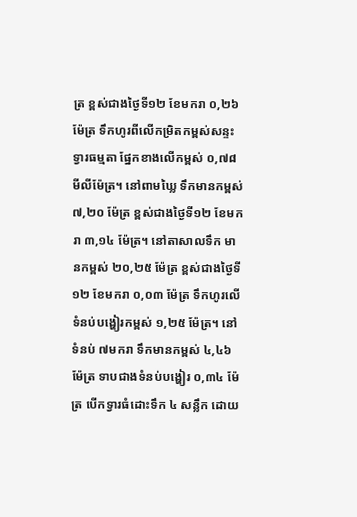ត្រ ខ្ពស់ជាងថ្ងៃទី១២ ខែមករា ០,២៦ ម៉ែត្រ ទឹកហូរពីលើកម្រិតកម្ពស់សន្ទះទ្វារធម្មតា ផ្នែកខាងលើកម្ពស់ ០,៧៨ មីលីម៉ែត្រ។ នៅពាមឃ្លៃ ទឹកមានកម្ពស់ ៧,២០ ម៉ែត្រ ខ្ពស់ជាងថ្ងៃទី១២ ខែមករា ៣,១៤ ម៉ែត្រ។ នៅតាសាលទឹក មានកម្ពស់ ២០,២៥ ម៉ែត្រ ខ្ពស់ជាងថ្ងៃទី១២ ខែមករា ០,០៣ ម៉ែត្រ ទឹកហូរលើទំនប់បង្ហៀរកម្ពស់ ១,២៥ ម៉ែត្រ។ នៅទំនប់ ៧មករា ទឹកមានកម្ពស់ ៤,៤៦ ម៉ែត្រ ទាបជាងទំនប់បង្ហៀរ ០,៣៤ ម៉ែត្រ បើកទ្វារធំដោះទឹក ៤ សន្លឹក ដោយ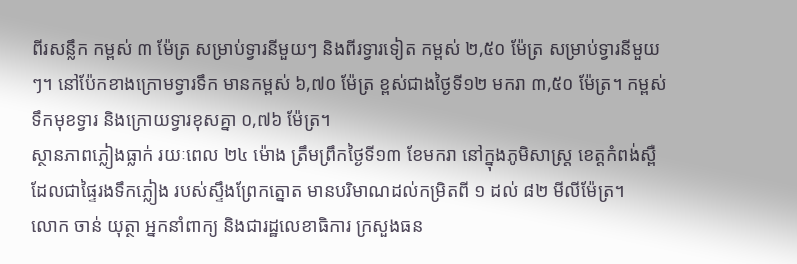ពីរសន្លឹក កម្ពស់ ៣ ម៉ែត្រ សម្រាប់ទ្វារនីមួយៗ និងពីរទ្វារទៀត កម្ពស់ ២,៥០ ម៉ែត្រ សម្រាប់ទ្វារនីមួយៗ។ នៅប៉ែកខាងក្រោមទ្វារទឹក មានកម្ពស់ ៦,៧០ ម៉ែត្រ ខ្ពស់ជាងថ្ងៃទី១២ មករា ៣,៥០ ម៉ែត្រ។ កម្ពស់ទឹកមុខទ្វារ និងក្រោយទ្វារខុសគ្នា ០,៧៦ ម៉ែត្រ។
ស្ថានភាពភ្លៀងធ្លាក់ រយៈពេល ២៤ ម៉ោង ត្រឹមព្រឹកថ្ងៃទី១៣ ខែមករា នៅក្នុងភូមិសាស្ត្រ ខេត្តកំពង់ស្ពឺ ដែលជាផ្ទៃរងទឹកភ្លៀង របស់ស្ទឹងព្រែកត្នោត មានបរិមាណដល់កម្រិតពី ១ ដល់ ៨២ មីលីម៉ែត្រ។
លោក ចាន់ យុត្ថា អ្នកនាំពាក្យ និងជារដ្ឋលេខាធិការ ក្រសួងធន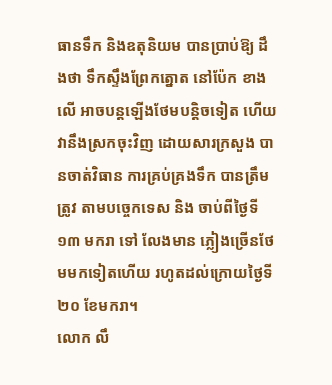ធានទឹក និងឧតុនិយម បានប្រាប់ឱ្យ ដឹងថា ទឹកស្ទឹងព្រែកត្នោត នៅប៉ែក ខាងលើ អាចបន្តឡើងថែមបន្តិចទៀត ហើយវានឹងស្រកចុះវិញ ដោយសារក្រសួង បានចាត់វិធាន ការគ្រប់គ្រងទឹក បានត្រឹមត្រូវ តាមបច្ចេកទេស និង ចាប់ពីថ្ងៃទី១៣ មករា ទៅ លែងមាន ភ្លៀងច្រើនថែមមកទៀតហើយ រហូតដល់ក្រោយថ្ងៃទី២០ ខែមករា។
លោក លឹ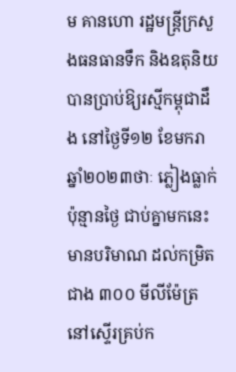ម គានហោ រដ្ឋមន្ត្រីក្រសួងធនធានទឹក និងឧតុនិយ បានប្រាប់ឱ្យរស្មីកម្ពុជាដឹង នៅថ្ងៃទី១២ ខែមករា ឆ្នាំ២០២៣ថាៈ ភ្លៀងធ្លាក់ប៉ុន្មានថ្ងៃ ជាប់គ្នាមកនេះ មានបរិមាណ ដល់កម្រិតជាង ៣០០ មីលីម៉ែត្រ នៅស្ទើរគ្រប់ក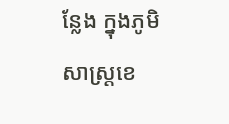ន្លែង ក្នុងភូមិសាស្ត្រខេ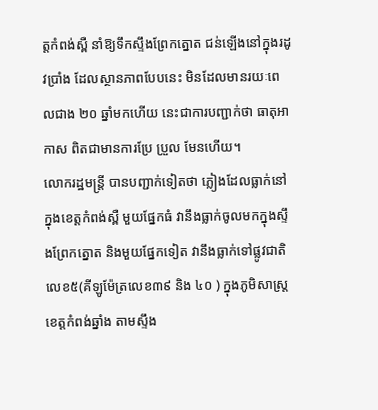ត្តកំពង់ស្ពឺ នាំឱ្យទឹកស្ទឹងព្រែកត្នោត ជន់ឡើងនៅក្នុងរដូវប្រាំង ដែលស្ថានភាពបែបនេះ មិនដែលមានរយៈពេលជាង ២០ ឆ្នាំមកហើយ នេះជាការបញ្ជាក់ថា ធាតុអាកាស ពិតជាមានការប្រែ ប្រួល មែនហើយ។
លោករដ្ឋមន្ត្រី បានបញ្ជាក់ទៀតថា ភ្លៀងដែលធ្លាក់នៅក្នុងខេត្តកំពង់ស្ពឺ មួយផ្នែកធំ វានឹងធ្លាក់ចូលមកក្នុងស្ទឹងព្រែកត្នោត និងមួយផ្នែកទៀត វានឹងធ្លាក់ទៅផ្លូវជាតិលេខ៥(គីឡូម៉ែត្រលេខ៣៩ និង ៤០ ) ក្នុងភូមិសាស្ត្រខេត្តកំពង់ឆ្នាំង តាមស្ទឹង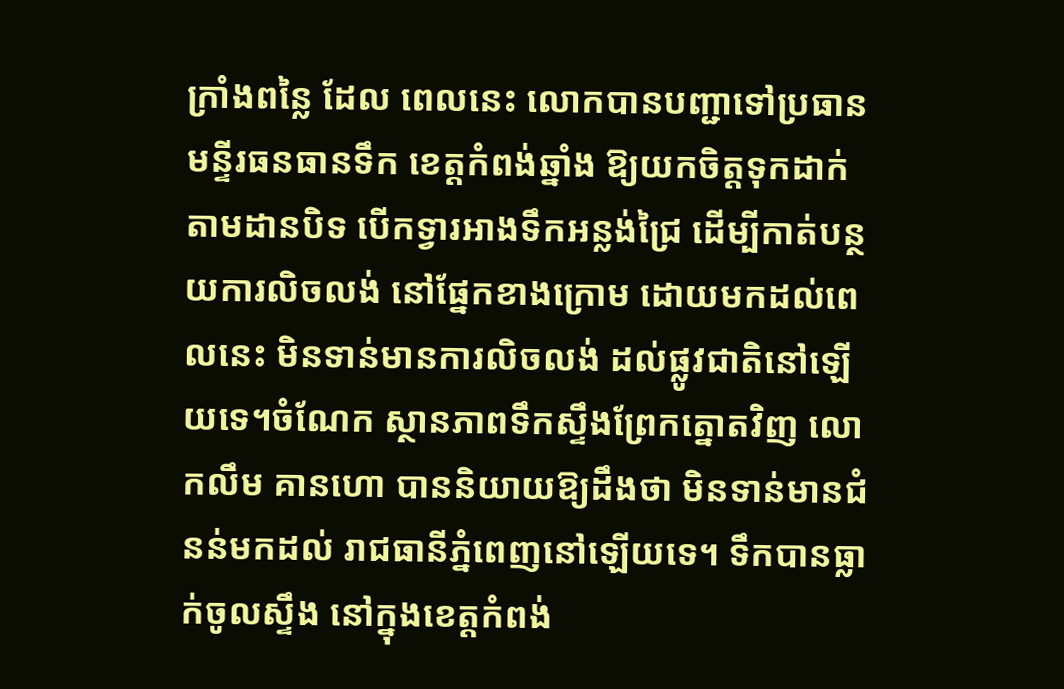ក្រាំងពន្លៃ ដែល ពេលនេះ លោកបានបញ្ជាទៅប្រធានមន្ទីរធនធានទឹក ខេត្តកំពង់ឆ្នាំង ឱ្យយកចិត្តទុកដាក់ តាមដានបិទ បើកទ្វារអាងទឹកអន្លង់ជ្រៃ ដើម្បីកាត់បន្ថយការលិចលង់ នៅផ្នែកខាងក្រោម ដោយមកដល់ពេលនេះ មិនទាន់មានការលិចលង់ ដល់ផ្លូវជាតិនៅឡើយទេ។ចំណែក ស្ថានភាពទឹកស្ទឹងព្រែកត្នោតវិញ លោកលឹម គានហោ បាននិយាយឱ្យដឹងថា មិនទាន់មានជំនន់មកដល់ រាជធានីភ្នំពេញនៅឡើយទេ។ ទឹកបានធ្លាក់ចូលស្ទឹង នៅក្នុងខេត្តកំពង់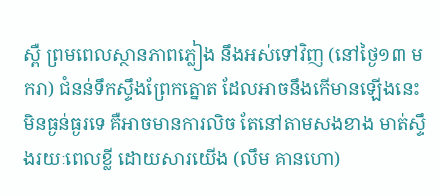ស្ពឺ ព្រមពេលស្ថានភាពភ្លៀង នឹងអស់ទៅវិញ (នៅថ្ងៃ១៣ មករា) ជំនន់ទឹកស្ទឹងព្រែកត្នោត ដែលអាចនឹងកើមានឡើងនេះ មិនធ្ងន់ធ្ងរទេ គឺអាចមានការលិច តែនៅតាមសងខាង មាត់ស្ទឹងរយៈពេលខ្លី ដោយសារយើង (លឹម គានហោ)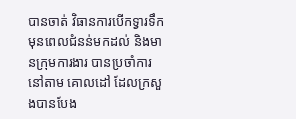បានចាត់ វិធានការបើកទ្វារទឹក មុនពេលជំនន់មកដល់ និងមានក្រុមការងារ បានប្រចាំការនៅតាម គោលដៅ ដែលក្រសួងបានបែង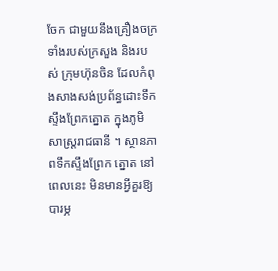ចែក ជាមួយនឹងគ្រឿងចក្រទាំងរបស់ក្រសួង និងរបស់ ក្រុមហ៊ុនចិន ដែលកំពុងសាងសង់ប្រព័ន្ធដោះទឹកស្ទឹងព្រែកត្នោត ក្នុងភូមិសាស្ត្ររាជធានី ។ ស្ថានភាពទឹកស្ទឹងព្រែក ត្នោត នៅពេលនេះ មិនមានអ្វីគួរឱ្យបារម្ភ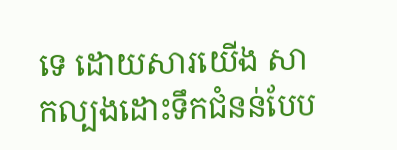ទេ ដោយសារយើង សាកល្បងដោះទឹកជំនន់បែប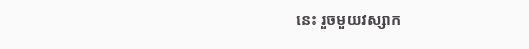នេះ រួចមួយវស្សាក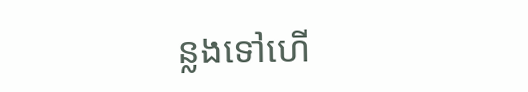ន្លងទៅហើ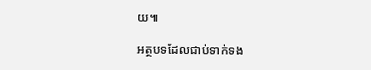យ៕

អត្ថបទដែលជាប់ទាក់ទង